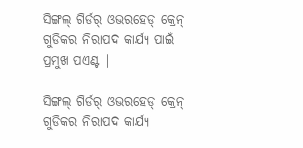ସିଙ୍ଗଲ୍ ଗିର୍ଡର୍ ଓଭରହେଡ୍ କ୍ରେନ୍ ଗୁଡିକର ନିରାପଦ କାର୍ଯ୍ୟ ପାଇଁ ପ୍ରମୁଖ ପଏଣ୍ଟ |

ସିଙ୍ଗଲ୍ ଗିର୍ଡର୍ ଓଭରହେଡ୍ କ୍ରେନ୍ ଗୁଡିକର ନିରାପଦ କାର୍ଯ୍ୟ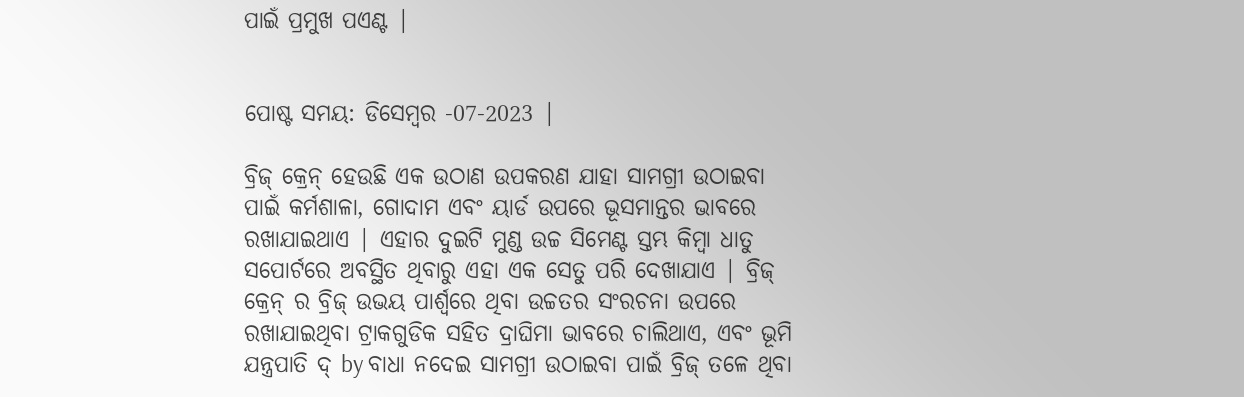ପାଇଁ ପ୍ରମୁଖ ପଏଣ୍ଟ |


ପୋଷ୍ଟ ସମୟ: ଡିସେମ୍ବର -07-2023 |

ବ୍ରିଜ୍ କ୍ରେନ୍ ହେଉଛି ଏକ ଉଠାଣ ଉପକରଣ ଯାହା ସାମଗ୍ରୀ ଉଠାଇବା ପାଇଁ କର୍ମଶାଳା, ଗୋଦାମ ଏବଂ ୟାର୍ଡ ଉପରେ ଭୂସମାନ୍ତର ଭାବରେ ରଖାଯାଇଥାଏ | ଏହାର ଦୁଇଟି ମୁଣ୍ଡ ଉଚ୍ଚ ସିମେଣ୍ଟ ସ୍ତମ୍ଭ କିମ୍ବା ଧାତୁ ସପୋର୍ଟରେ ଅବସ୍ଥିତ ଥିବାରୁ ଏହା ଏକ ସେତୁ ପରି ଦେଖାଯାଏ | ବ୍ରିଜ୍ କ୍ରେନ୍ ର ବ୍ରିଜ୍ ଉଭୟ ପାର୍ଶ୍ୱରେ ଥିବା ଉଚ୍ଚତର ସଂରଚନା ଉପରେ ରଖାଯାଇଥିବା ଟ୍ରାକଗୁଡିକ ସହିତ ଦ୍ରାଘିମା ଭାବରେ ଚାଲିଥାଏ, ଏବଂ ଭୂମି ଯନ୍ତ୍ରପାତି ଦ୍ by ବାଧା ନଦେଇ ସାମଗ୍ରୀ ଉଠାଇବା ପାଇଁ ବ୍ରିଜ୍ ତଳେ ଥିବା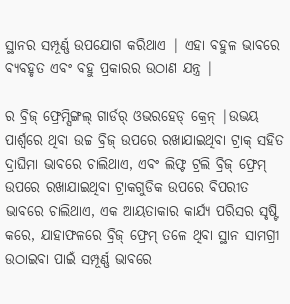ସ୍ଥାନର ସମ୍ପୂର୍ଣ୍ଣ ଉପଯୋଗ କରିଥାଏ | ଏହା ବହୁଳ ଭାବରେ ବ୍ୟବହୃତ ଏବଂ ବହୁ ପ୍ରକାରର ଉଠାଣ ଯନ୍ତ୍ର |

ର ବ୍ରିଜ୍ ଫ୍ରେମ୍ସିଙ୍ଗଲ୍ ଗାର୍ଡର୍ ଓଭରହେଡ୍ କ୍ରେନ୍ |ଉଭୟ ପାର୍ଶ୍ୱରେ ଥିବା ଉଚ୍ଚ ବ୍ରିଜ୍ ଉପରେ ରଖାଯାଇଥିବା ଟ୍ରାକ୍ ସହିତ ଦ୍ରାଘିମା ଭାବରେ ଚାଲିଥାଏ, ଏବଂ ଲିଫ୍ଟ ଟ୍ରଲି ବ୍ରିଜ୍ ଫ୍ରେମ୍ ଉପରେ ରଖାଯାଇଥିବା ଟ୍ରାକଗୁଡିକ ଉପରେ ବିପରୀତ ଭାବରେ ଚାଲିଥାଏ, ଏକ ଆୟତାକାର କାର୍ଯ୍ୟ ପରିସର ସୃଷ୍ଟି କରେ, ଯାହାଫଳରେ ବ୍ରିଜ୍ ଫ୍ରେମ୍ ତଳେ ଥିବା ସ୍ଥାନ ସାମଗ୍ରୀ ଉଠାଇବା ପାଇଁ ସମ୍ପୂର୍ଣ୍ଣ ଭାବରେ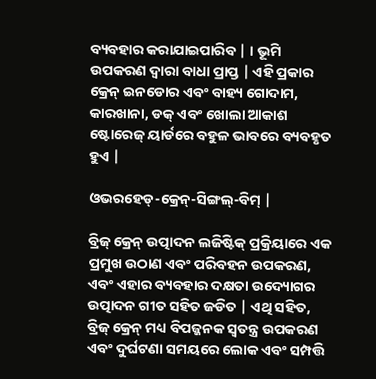ବ୍ୟବହାର କରାଯାଇପାରିବ | । ଭୂମି ଉପକରଣ ଦ୍ୱାରା ବାଧା ପ୍ରାପ୍ତ | ଏହି ପ୍ରକାର କ୍ରେନ୍ ଇନଡୋର ଏବଂ ବାହ୍ୟ ଗୋଦାମ, କାରଖାନା, ଡକ୍ ଏବଂ ଖୋଲା ଆକାଶ ଷ୍ଟୋରେଜ୍ ୟାର୍ଡରେ ବହୁଳ ଭାବରେ ବ୍ୟବହୃତ ହୁଏ |

ଓଭରହେଡ୍-କ୍ରେନ୍-ସିଙ୍ଗଲ୍-ବିମ୍ |

ବ୍ରିଜ୍ କ୍ରେନ୍ ଉତ୍ପାଦନ ଲଜିଷ୍ଟିକ୍ ପ୍ରକ୍ରିୟାରେ ଏକ ପ୍ରମୁଖ ଉଠାଣ ଏବଂ ପରିବହନ ଉପକରଣ, ଏବଂ ଏହାର ବ୍ୟବହାର ଦକ୍ଷତା ଉଦ୍ୟୋଗର ଉତ୍ପାଦନ ଗୀତ ସହିତ ଜଡିତ | ଏଥି ସହିତ, ବ୍ରିଜ୍ କ୍ରେନ୍ ମଧ୍ୟ ବିପଜ୍ଜନକ ସ୍ୱତନ୍ତ୍ର ଉପକରଣ ଏବଂ ଦୁର୍ଘଟଣା ସମୟରେ ଲୋକ ଏବଂ ସମ୍ପତ୍ତି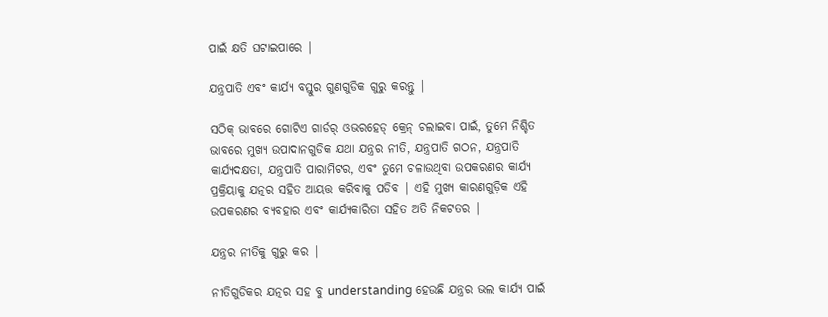ପାଇଁ କ୍ଷତି ଘଟାଇପାରେ |

ଯନ୍ତ୍ରପାତି ଏବଂ କାର୍ଯ୍ୟ ବସ୍ତୁର ଗୁଣଗୁଡିକ ଗୁରୁ କରନ୍ତୁ |

ସଠିକ୍ ଭାବରେ ଗୋଟିଏ ଗାର୍ଡର୍ ଓଭରହେଡ୍ କ୍ରେନ୍ ଚଲାଇବା ପାଇଁ, ତୁମେ ନିଶ୍ଚିତ ଭାବରେ ମୁଖ୍ୟ ଉପାଦାନଗୁଡିକ ଯଥା ଯନ୍ତ୍ରର ନୀତି, ଯନ୍ତ୍ରପାତି ଗଠନ, ଯନ୍ତ୍ରପାତି କାର୍ଯ୍ୟଦକ୍ଷତା, ଯନ୍ତ୍ରପାତି ପାରାମିଟର, ଏବଂ ତୁମେ ଚଳାଉଥିବା ଉପକରଣର କାର୍ଯ୍ୟ ପ୍ରକ୍ରିୟାକୁ ଯତ୍ନର ସହିତ ଆୟତ୍ତ କରିବାକୁ ପଡିବ | ଏହି ମୁଖ୍ୟ କାରଣଗୁଡ଼ିକ ଏହି ଉପକରଣର ବ୍ୟବହାର ଏବଂ କାର୍ଯ୍ୟକାରିତା ସହିତ ଅତି ନିକଟତର |

ଯନ୍ତ୍ରର ନୀତିକୁ ଗୁରୁ କର |

ନୀତିଗୁଡିକର ଯତ୍ନର ସହ ବୁ understanding ହେଉଛି ଯନ୍ତ୍ରର ଭଲ କାର୍ଯ୍ୟ ପାଇଁ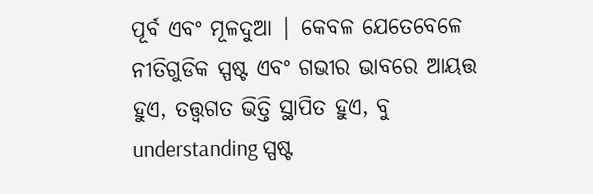ପୂର୍ବ ଏବଂ ମୂଳଦୁଆ | କେବଳ ଯେତେବେଳେ ନୀତିଗୁଡିକ ସ୍ପଷ୍ଟ ଏବଂ ଗଭୀର ଭାବରେ ଆୟତ୍ତ ହୁଏ, ତତ୍ତ୍ୱଗତ ଭିତ୍ତି ସ୍ଥାପିତ ହୁଏ, ବୁ understanding ସ୍ପଷ୍ଟ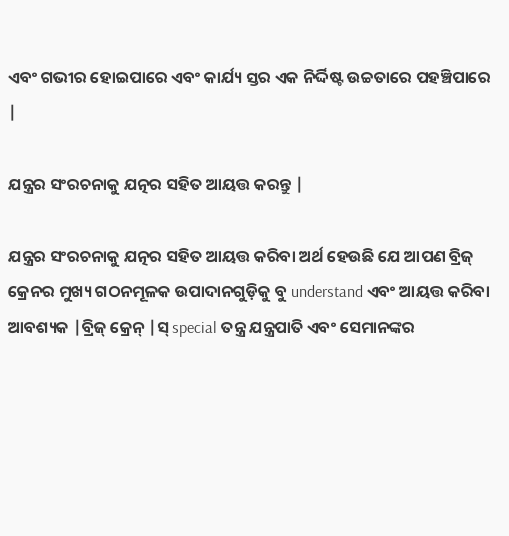ଏବଂ ଗଭୀର ହୋଇପାରେ ଏବଂ କାର୍ଯ୍ୟ ସ୍ତର ଏକ ନିର୍ଦ୍ଦିଷ୍ଟ ଉଚ୍ଚତାରେ ପହଞ୍ଚିପାରେ |

ଯନ୍ତ୍ରର ସଂରଚନାକୁ ଯତ୍ନର ସହିତ ଆୟତ୍ତ କରନ୍ତୁ |

ଯନ୍ତ୍ରର ସଂରଚନାକୁ ଯତ୍ନର ସହିତ ଆୟତ୍ତ କରିବା ଅର୍ଥ ହେଉଛି ଯେ ଆପଣ ବ୍ରିଜ୍ କ୍ରେନର ମୁଖ୍ୟ ଗଠନମୂଳକ ଉପାଦାନଗୁଡ଼ିକୁ ବୁ understand ଏବଂ ଆୟତ୍ତ କରିବା ଆବଶ୍ୟକ |ବ୍ରିଜ୍ କ୍ରେନ୍ |ସ୍ special ତନ୍ତ୍ର ଯନ୍ତ୍ରପାତି ଏବଂ ସେମାନଙ୍କର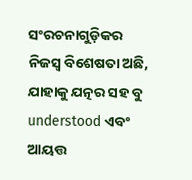ସଂରଚନାଗୁଡ଼ିକର ନିଜସ୍ୱ ବିଶେଷତା ଅଛି, ଯାହାକୁ ଯତ୍ନର ସହ ବୁ understood ଏବଂ ଆୟତ୍ତ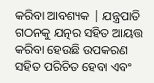କରିବା ଆବଶ୍ୟକ | ଯନ୍ତ୍ରପାତି ଗଠନକୁ ଯତ୍ନର ସହିତ ଆୟତ୍ତ କରିବା ହେଉଛି ଉପକରଣ ସହିତ ପରିଚିତ ହେବା ଏବଂ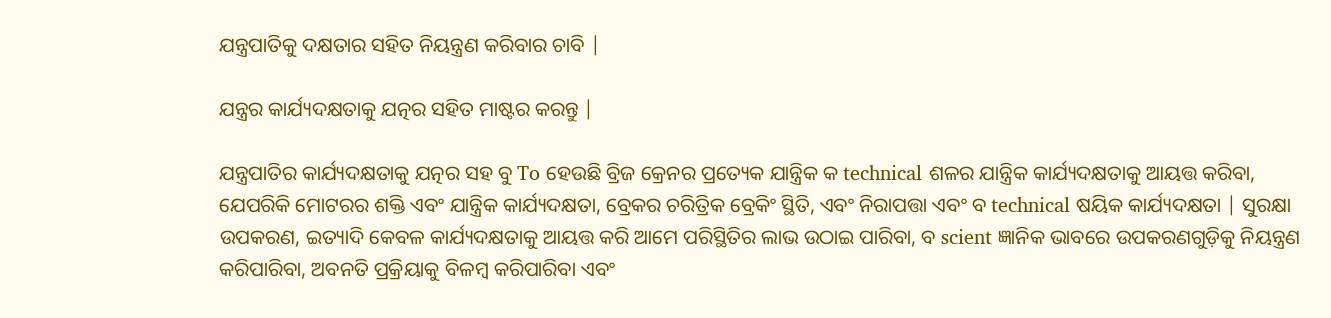ଯନ୍ତ୍ରପାତିକୁ ଦକ୍ଷତାର ସହିତ ନିୟନ୍ତ୍ରଣ କରିବାର ଚାବି |

ଯନ୍ତ୍ରର କାର୍ଯ୍ୟଦକ୍ଷତାକୁ ଯତ୍ନର ସହିତ ମାଷ୍ଟର କରନ୍ତୁ |

ଯନ୍ତ୍ରପାତିର କାର୍ଯ୍ୟଦକ୍ଷତାକୁ ଯତ୍ନର ସହ ବୁ To ହେଉଛି ବ୍ରିଜ କ୍ରେନର ପ୍ରତ୍ୟେକ ଯାନ୍ତ୍ରିକ କ technical ଶଳର ଯାନ୍ତ୍ରିକ କାର୍ଯ୍ୟଦକ୍ଷତାକୁ ଆୟତ୍ତ କରିବା, ଯେପରିକି ମୋଟରର ଶକ୍ତି ଏବଂ ଯାନ୍ତ୍ରିକ କାର୍ଯ୍ୟଦକ୍ଷତା, ବ୍ରେକର ଚରିତ୍ରିକ ବ୍ରେକିଂ ସ୍ଥିତି, ଏବଂ ନିରାପତ୍ତା ଏବଂ ବ technical ଷୟିକ କାର୍ଯ୍ୟଦକ୍ଷତା | ସୁରକ୍ଷା ଉପକରଣ, ଇତ୍ୟାଦି କେବଳ କାର୍ଯ୍ୟଦକ୍ଷତାକୁ ଆୟତ୍ତ କରି ଆମେ ପରିସ୍ଥିତିର ଲାଭ ଉଠାଇ ପାରିବା, ବ scient ଜ୍ଞାନିକ ଭାବରେ ଉପକରଣଗୁଡ଼ିକୁ ନିୟନ୍ତ୍ରଣ କରିପାରିବା, ଅବନତି ପ୍ରକ୍ରିୟାକୁ ବିଳମ୍ବ କରିପାରିବା ଏବଂ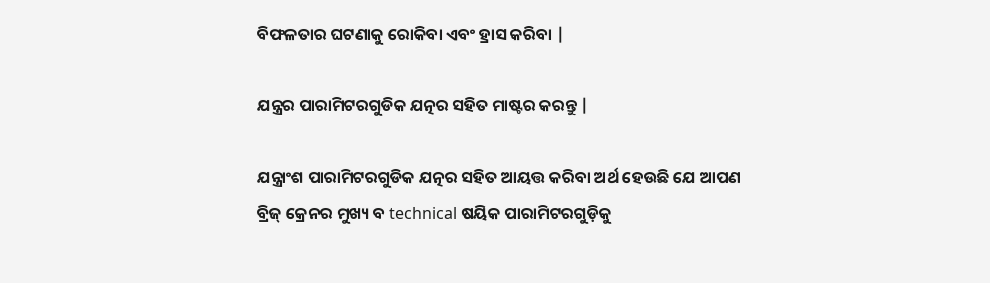ବିଫଳତାର ଘଟଣାକୁ ରୋକିବା ଏବଂ ହ୍ରାସ କରିବା |

ଯନ୍ତ୍ରର ପାରାମିଟରଗୁଡିକ ଯତ୍ନର ସହିତ ମାଷ୍ଟର କରନ୍ତୁ |

ଯନ୍ତ୍ରାଂଶ ପାରାମିଟରଗୁଡିକ ଯତ୍ନର ସହିତ ଆୟତ୍ତ କରିବା ଅର୍ଥ ହେଉଛି ଯେ ଆପଣ ବ୍ରିଜ୍ କ୍ରେନର ମୁଖ୍ୟ ବ technical ଷୟିକ ପାରାମିଟରଗୁଡ଼ିକୁ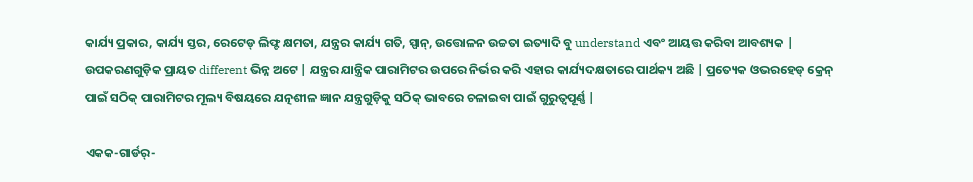କାର୍ଯ୍ୟ ପ୍ରକାର, କାର୍ଯ୍ୟ ସ୍ତର, ରେଟେଡ୍ ଲିଫ୍ଟ କ୍ଷମତା, ଯନ୍ତ୍ରର କାର୍ଯ୍ୟ ଗତି, ସ୍ପାନ୍, ଉତ୍ତୋଳନ ଉଚ୍ଚତା ଇତ୍ୟାଦି ବୁ understand ଏବଂ ଆୟତ୍ତ କରିବା ଆବଶ୍ୟକ | ଉପକରଣଗୁଡ଼ିକ ପ୍ରାୟତ different ଭିନ୍ନ ଅଟେ | ଯନ୍ତ୍ରର ଯାନ୍ତ୍ରିକ ପାରାମିଟର ଉପରେ ନିର୍ଭର କରି ଏହାର କାର୍ଯ୍ୟଦକ୍ଷତାରେ ପାର୍ଥକ୍ୟ ଅଛି | ପ୍ରତ୍ୟେକ ଓଭରହେଡ୍ କ୍ରେନ୍ ପାଇଁ ସଠିକ୍ ପାରାମିଟର ମୂଲ୍ୟ ବିଷୟରେ ଯତ୍ନଶୀଳ ଜ୍ଞାନ ଯନ୍ତ୍ରଗୁଡ଼ିକୁ ସଠିକ୍ ଭାବରେ ଚଳାଇବା ପାଇଁ ଗୁରୁତ୍ୱପୂର୍ଣ୍ଣ |

ଏକକ-ଗାର୍ଡର୍-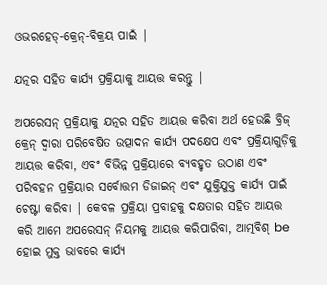ଓଭରହେଡ୍-କ୍ରେନ୍-ବିକ୍ରୟ ପାଇଁ |

ଯତ୍ନର ସହିତ କାର୍ଯ୍ୟ ପ୍ରକ୍ରିୟାକୁ ଆୟତ୍ତ କରନ୍ତୁ |

ଅପରେସନ୍ ପ୍ରକ୍ରିୟାକୁ ଯତ୍ନର ସହିତ ଆୟତ୍ତ କରିବା ଅର୍ଥ ହେଉଛି ବ୍ରିଜ୍ କ୍ରେନ୍ ଦ୍ୱାରା ପରିବେଷିତ ଉତ୍ପାଦନ କାର୍ଯ୍ୟ ପଦକ୍ଷେପ ଏବଂ ପ୍ରକ୍ରିୟାଗୁଡ଼ିକୁ ଆୟତ୍ତ କରିବା, ଏବଂ ବିଭିନ୍ନ ପ୍ରକ୍ରିୟାରେ ବ୍ୟବହୃତ ଉଠାଣ ଏବଂ ପରିବହନ ପ୍ରକ୍ରିୟାର ସର୍ବୋତ୍ତମ ଡିଜାଇନ୍ ଏବଂ ଯୁକ୍ତିଯୁକ୍ତ କାର୍ଯ୍ୟ ପାଇଁ ଚେଷ୍ଟା କରିବା | କେବଳ ପ୍ରକ୍ରିୟା ପ୍ରବାହକୁ ଦକ୍ଷତାର ସହିତ ଆୟତ୍ତ କରି ଆମେ ଅପରେସନ୍ ନିୟମକୁ ଆୟତ୍ତ କରିପାରିବା, ଆତ୍ମବିଶ୍ be ହୋଇ ମୁକ୍ତ ଭାବରେ କାର୍ଯ୍ୟ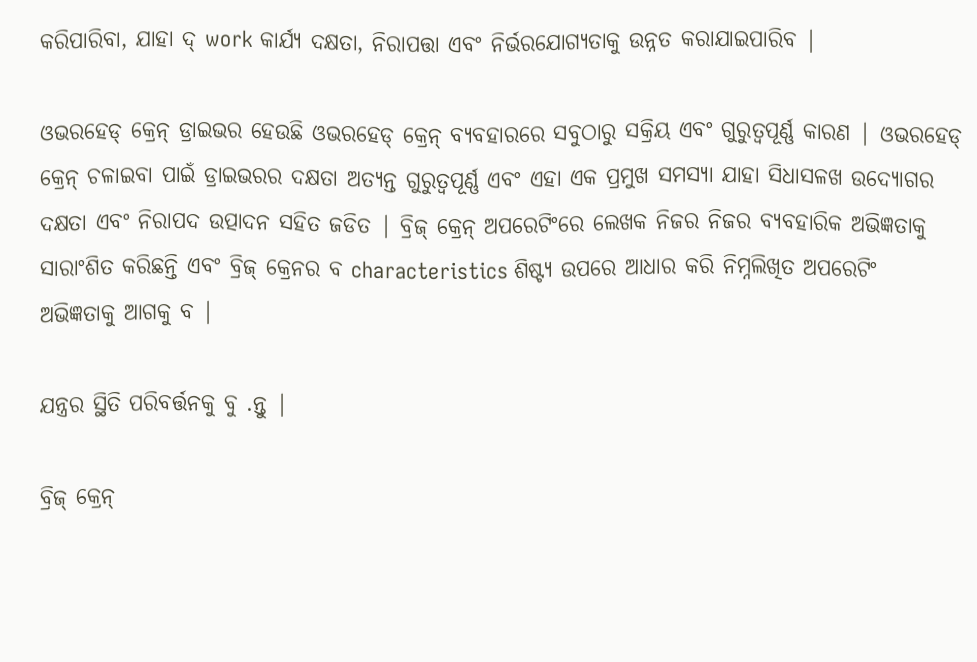କରିପାରିବା, ଯାହା ଦ୍ work କାର୍ଯ୍ୟ ଦକ୍ଷତା, ନିରାପତ୍ତା ଏବଂ ନିର୍ଭରଯୋଗ୍ୟତାକୁ ଉନ୍ନତ କରାଯାଇପାରିବ |

ଓଭରହେଡ୍ କ୍ରେନ୍ ଡ୍ରାଇଭର ହେଉଛି ଓଭରହେଡ୍ କ୍ରେନ୍ ବ୍ୟବହାରରେ ସବୁଠାରୁ ସକ୍ରିୟ ଏବଂ ଗୁରୁତ୍ୱପୂର୍ଣ୍ଣ କାରଣ | ଓଭରହେଡ୍ କ୍ରେନ୍ ଚଳାଇବା ପାଇଁ ଡ୍ରାଇଭରର ଦକ୍ଷତା ଅତ୍ୟନ୍ତ ଗୁରୁତ୍ୱପୂର୍ଣ୍ଣ ଏବଂ ଏହା ଏକ ପ୍ରମୁଖ ସମସ୍ୟା ଯାହା ସିଧାସଳଖ ଉଦ୍ୟୋଗର ଦକ୍ଷତା ଏବଂ ନିରାପଦ ଉତ୍ପାଦନ ସହିତ ଜଡିତ | ବ୍ରିଜ୍ କ୍ରେନ୍ ଅପରେଟିଂରେ ଲେଖକ ନିଜର ନିଜର ବ୍ୟବହାରିକ ଅଭିଜ୍ଞତାକୁ ସାରାଂଶିତ କରିଛନ୍ତି ଏବଂ ବ୍ରିଜ୍ କ୍ରେନର ବ characteristics ଶିଷ୍ଟ୍ୟ ଉପରେ ଆଧାର କରି ନିମ୍ନଲିଖିତ ଅପରେଟିଂ ଅଭିଜ୍ଞତାକୁ ଆଗକୁ ବ |

ଯନ୍ତ୍ରର ସ୍ଥିତି ପରିବର୍ତ୍ତନକୁ ବୁ .ନ୍ତୁ |

ବ୍ରିଜ୍ କ୍ରେନ୍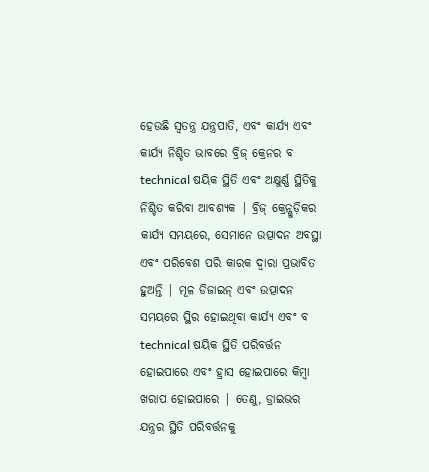ହେଉଛି ସ୍ୱତନ୍ତ୍ର ଯନ୍ତ୍ରପାତି, ଏବଂ କାର୍ଯ୍ୟ ଏବଂ କାର୍ଯ୍ୟ ନିଶ୍ଚିତ ଭାବରେ ବ୍ରିଜ୍ କ୍ରେନର ବ technical ଷୟିକ ସ୍ଥିତି ଏବଂ ଅକ୍ଷୁର୍ଣ୍ଣ ସ୍ଥିତିକୁ ନିଶ୍ଚିତ କରିବା ଆବଶ୍ୟକ | ବ୍ରିଜ୍ କ୍ରେନ୍ଗୁଡ଼ିକର କାର୍ଯ୍ୟ ସମୟରେ, ସେମାନେ ଉତ୍ପାଦନ ଅବସ୍ଥା ଏବଂ ପରିବେଶ ପରି କାରକ ଦ୍ୱାରା ପ୍ରଭାବିତ ହୁଅନ୍ତି | ମୂଳ ଡିଜାଇନ୍ ଏବଂ ଉତ୍ପାଦନ ସମୟରେ ସ୍ଥିର ହୋଇଥିବା କାର୍ଯ୍ୟ ଏବଂ ବ technical ଷୟିକ ସ୍ଥିତି ପରିବର୍ତ୍ତନ ହୋଇପାରେ ଏବଂ ହ୍ରାସ ହୋଇପାରେ କିମ୍ବା ଖରାପ ହୋଇପାରେ | ତେଣୁ, ଡ୍ରାଇଭର ଯନ୍ତ୍ରର ସ୍ଥିତି ପରିବର୍ତ୍ତନକୁ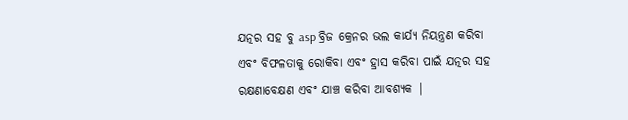ଯତ୍ନର ସହ ବୁ asp ବ୍ରିଜ କ୍ରେନର ଭଲ କାର୍ଯ୍ୟ ନିୟନ୍ତ୍ରଣ କରିବା ଏବଂ ବିଫଳତାକୁ ରୋକିବା ଏବଂ ହ୍ରାସ କରିବା ପାଇଁ ଯତ୍ନର ସହ ରକ୍ଷଣାବେକ୍ଷଣ ଏବଂ ଯାଞ୍ଚ କରିବା ଆବଶ୍ୟକ |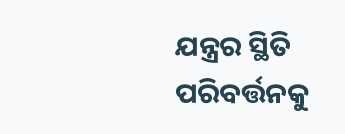ଯନ୍ତ୍ରର ସ୍ଥିତି ପରିବର୍ତ୍ତନକୁ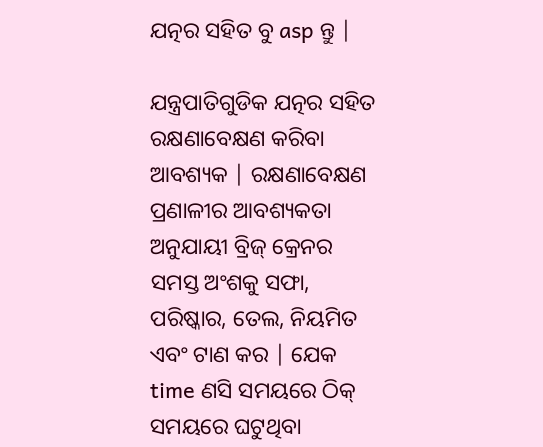ଯତ୍ନର ସହିତ ବୁ asp ନ୍ତୁ |

ଯନ୍ତ୍ରପାତିଗୁଡିକ ଯତ୍ନର ସହିତ ରକ୍ଷଣାବେକ୍ଷଣ କରିବା ଆବଶ୍ୟକ | ରକ୍ଷଣାବେକ୍ଷଣ ପ୍ରଣାଳୀର ଆବଶ୍ୟକତା ଅନୁଯାୟୀ ବ୍ରିଜ୍ କ୍ରେନର ସମସ୍ତ ଅଂଶକୁ ସଫା, ପରିଷ୍କାର, ତେଲ, ନିୟମିତ ଏବଂ ଟାଣ କର | ଯେକ time ଣସି ସମୟରେ ଠିକ୍ ସମୟରେ ଘଟୁଥିବା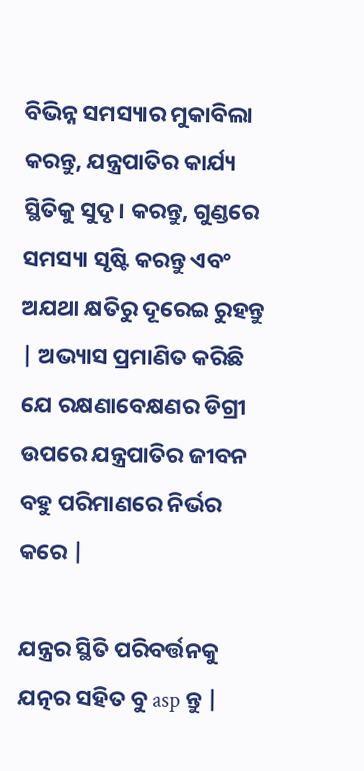ବିଭିନ୍ନ ସମସ୍ୟାର ମୁକାବିଲା କରନ୍ତୁ, ଯନ୍ତ୍ରପାତିର କାର୍ଯ୍ୟ ସ୍ଥିତିକୁ ସୁଦୃ। କରନ୍ତୁ, ଗୁଣ୍ଡରେ ସମସ୍ୟା ସୃଷ୍ଟି କରନ୍ତୁ ଏବଂ ଅଯଥା କ୍ଷତିରୁ ଦୂରେଇ ରୁହନ୍ତୁ | ଅଭ୍ୟାସ ପ୍ରମାଣିତ କରିଛି ଯେ ରକ୍ଷଣାବେକ୍ଷଣର ଡିଗ୍ରୀ ଉପରେ ଯନ୍ତ୍ରପାତିର ଜୀବନ ବହୁ ପରିମାଣରେ ନିର୍ଭର କରେ |

ଯନ୍ତ୍ରର ସ୍ଥିତି ପରିବର୍ତ୍ତନକୁ ଯତ୍ନର ସହିତ ବୁ asp ନ୍ତୁ |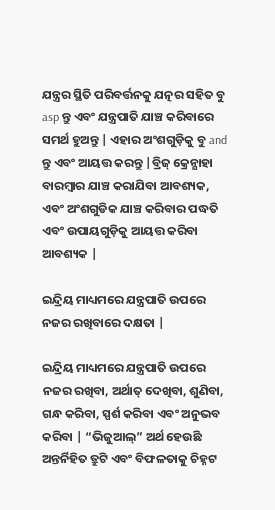ଯନ୍ତ୍ରର ସ୍ଥିତି ପରିବର୍ତ୍ତନକୁ ଯତ୍ନର ସହିତ ବୁ asp ନ୍ତୁ ଏବଂ ଯନ୍ତ୍ରପାତି ଯାଞ୍ଚ କରିବାରେ ସମର୍ଥ ହୁଅନ୍ତୁ | ଏହାର ଅଂଶଗୁଡ଼ିକୁ ବୁ and ନ୍ତୁ ଏବଂ ଆୟତ୍ତ କରନ୍ତୁ |ବ୍ରିଜ୍ କ୍ରେନ୍ଯାହା ବାରମ୍ବାର ଯାଞ୍ଚ କରାଯିବା ଆବଶ୍ୟକ, ଏବଂ ଅଂଶଗୁଡିକ ଯାଞ୍ଚ କରିବାର ପଦ୍ଧତି ଏବଂ ଉପାୟଗୁଡ଼ିକୁ ଆୟତ୍ତ କରିବା ଆବଶ୍ୟକ |

ଇନ୍ଦ୍ରିୟ ମାଧ୍ୟମରେ ଯନ୍ତ୍ରପାତି ଉପରେ ନଜର ରଖିବାରେ ଦକ୍ଷତା |

ଇନ୍ଦ୍ରିୟ ମାଧ୍ୟମରେ ଯନ୍ତ୍ରପାତି ଉପରେ ନଜର ରଖିବା, ଅର୍ଥାତ୍ ଦେଖିବା, ଶୁଣିବା, ଗନ୍ଧ କରିବା, ସ୍ପର୍ଶ କରିବା ଏବଂ ଅନୁଭବ କରିବା | “ଭିଜୁଆଲ୍” ଅର୍ଥ ହେଉଛି ଅନ୍ତର୍ନିହିତ ତ୍ରୁଟି ଏବଂ ବିଫଳତାକୁ ଚିହ୍ନଟ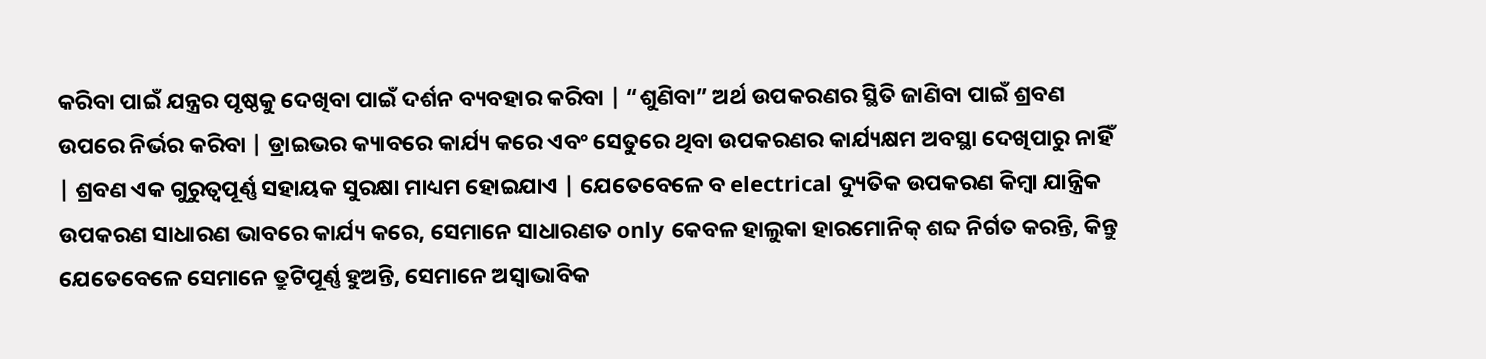କରିବା ପାଇଁ ଯନ୍ତ୍ରର ପୃଷ୍ଠକୁ ଦେଖିବା ପାଇଁ ଦର୍ଶନ ବ୍ୟବହାର କରିବା | “ଶୁଣିବା” ଅର୍ଥ ଉପକରଣର ସ୍ଥିତି ଜାଣିବା ପାଇଁ ଶ୍ରବଣ ଉପରେ ନିର୍ଭର କରିବା | ଡ୍ରାଇଭର କ୍ୟାବରେ କାର୍ଯ୍ୟ କରେ ଏବଂ ସେତୁରେ ଥିବା ଉପକରଣର କାର୍ଯ୍ୟକ୍ଷମ ଅବସ୍ଥା ଦେଖିପାରୁ ନାହିଁ | ଶ୍ରବଣ ଏକ ଗୁରୁତ୍ୱପୂର୍ଣ୍ଣ ସହାୟକ ସୁରକ୍ଷା ମାଧ୍ୟମ ହୋଇଯାଏ | ଯେତେବେଳେ ବ electrical ଦ୍ୟୁତିକ ଉପକରଣ କିମ୍ବା ଯାନ୍ତ୍ରିକ ଉପକରଣ ସାଧାରଣ ଭାବରେ କାର୍ଯ୍ୟ କରେ, ସେମାନେ ସାଧାରଣତ only କେବଳ ହାଲୁକା ହାରମୋନିକ୍ ଶବ୍ଦ ନିର୍ଗତ କରନ୍ତି, କିନ୍ତୁ ଯେତେବେଳେ ସେମାନେ ତ୍ରୁଟିପୂର୍ଣ୍ଣ ହୁଅନ୍ତି, ସେମାନେ ଅସ୍ୱାଭାବିକ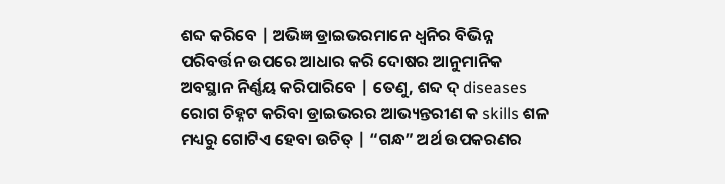ଶବ୍ଦ କରିବେ | ଅଭିଜ୍ଞ ଡ୍ରାଇଭରମାନେ ଧ୍ୱନିର ବିଭିନ୍ନ ପରିବର୍ତ୍ତନ ଉପରେ ଆଧାର କରି ଦୋଷର ଆନୁମାନିକ ଅବସ୍ଥାନ ନିର୍ଣ୍ଣୟ କରିପାରିବେ | ତେଣୁ, ଶବ୍ଦ ଦ୍ diseases ରୋଗ ଚିହ୍ନଟ କରିବା ଡ୍ରାଇଭରର ଆଭ୍ୟନ୍ତରୀଣ କ skills ଶଳ ମଧ୍ୟରୁ ଗୋଟିଏ ହେବା ଉଚିତ୍ | “ଗନ୍ଧ” ଅର୍ଥ ଉପକରଣର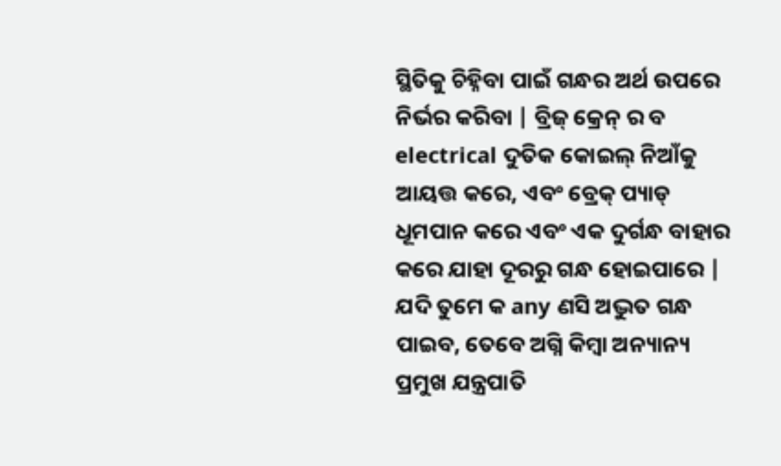ସ୍ଥିତିକୁ ଚିହ୍ନିବା ପାଇଁ ଗନ୍ଧର ଅର୍ଥ ଉପରେ ନିର୍ଭର କରିବା | ବ୍ରିଜ୍ କ୍ରେନ୍ ର ବ electrical ଦୁତିକ କୋଇଲ୍ ନିଆଁକୁ ଆୟତ୍ତ କରେ, ଏବଂ ବ୍ରେକ୍ ପ୍ୟାଡ୍ ଧୂମପାନ କରେ ଏବଂ ଏକ ଦୁର୍ଗନ୍ଧ ବାହାର କରେ ଯାହା ଦୂରରୁ ଗନ୍ଧ ହୋଇପାରେ | ଯଦି ତୁମେ କ any ଣସି ଅଦ୍ଭୁତ ଗନ୍ଧ ପାଇବ, ତେବେ ଅଗ୍ନି କିମ୍ବା ଅନ୍ୟାନ୍ୟ ପ୍ରମୁଖ ଯନ୍ତ୍ରପାତି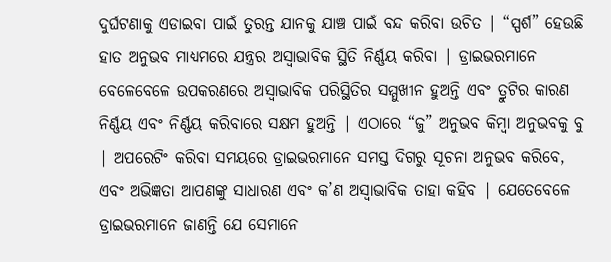ଦୁର୍ଘଟଣାକୁ ଏଡାଇବା ପାଇଁ ତୁରନ୍ତ ଯାନକୁ ଯାଞ୍ଚ ପାଇଁ ବନ୍ଦ କରିବା ଉଚିତ | “ସ୍ପର୍ଶ” ହେଉଛି ହାତ ଅନୁଭବ ମାଧ୍ୟମରେ ଯନ୍ତ୍ରର ଅସ୍ୱାଭାବିକ ସ୍ଥିତି ନିର୍ଣ୍ଣୟ କରିବା | ଡ୍ରାଇଭରମାନେ ବେଳେବେଳେ ଉପକରଣରେ ଅସ୍ୱାଭାବିକ ପରିସ୍ଥିତିର ସମ୍ମୁଖୀନ ହୁଅନ୍ତି ଏବଂ ତ୍ରୁଟିର କାରଣ ନିର୍ଣ୍ଣୟ ଏବଂ ନିର୍ଣ୍ଣୟ କରିବାରେ ସକ୍ଷମ ହୁଅନ୍ତି | ଏଠାରେ “ଜୁ” ଅନୁଭବ କିମ୍ବା ଅନୁଭବକୁ ବୁ | ଅପରେଟିଂ କରିବା ସମୟରେ ଡ୍ରାଇଭରମାନେ ସମସ୍ତ ଦିଗରୁ ସୂଚନା ଅନୁଭବ କରିବେ, ଏବଂ ଅଭିଜ୍ଞତା ଆପଣଙ୍କୁ ସାଧାରଣ ଏବଂ କ’ଣ ଅସ୍ୱାଭାବିକ ତାହା କହିବ | ଯେତେବେଳେ ଡ୍ରାଇଭରମାନେ ଜାଣନ୍ତି ଯେ ସେମାନେ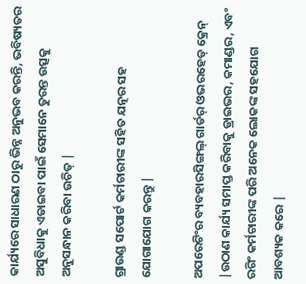କାର୍ଯ୍ୟରେ ସାଧାରଣ ଠାରୁ ଭିନ୍ନ ଅନୁଭବ କରନ୍ତି, ଭବିଷ୍ୟତର ଅସୁବିଧାକୁ ଏଡାଇବା ପାଇଁ ସେମାନେ ତୁରନ୍ତ ଉତ୍ସକୁ ଅନୁସନ୍ଧାନ କରିବା ଉଚିତ୍ |

ଗ୍ରାଉଣ୍ଡ ସପୋର୍ଟ କର୍ମଚାରୀଙ୍କ ସହିତ ଯତ୍ନର ସହ ଯୋଗାଯୋଗ କରନ୍ତୁ |

ଅପରେଟିଂର ବ୍ୟବହାରସିଙ୍ଗଲ୍ ଗାର୍ଡର୍ ଓଭରହେଡ୍ କ୍ରେନ୍ |ଉଠାଣ କାର୍ଯ୍ୟ ସମାପ୍ତ କରିବାକୁ ଡ୍ରାଇଭର, କମାଣ୍ଡର, ଏବଂ ରଗିଂ କର୍ମଚାରୀଙ୍କ ପରି ଅନେକ ଲୋକଙ୍କ ସହଯୋଗ ଆବଶ୍ୟକ କରେ |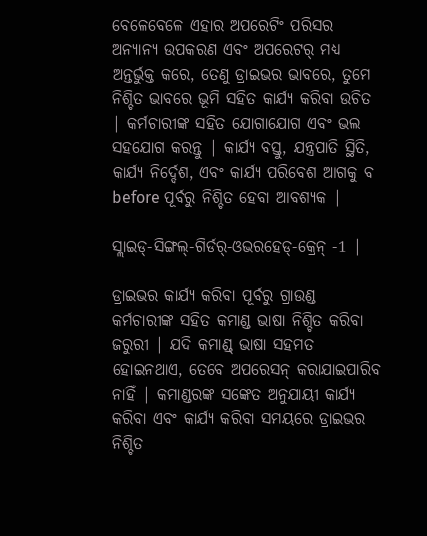ବେଳେବେଳେ ଏହାର ଅପରେଟିଂ ପରିସର ଅନ୍ୟାନ୍ୟ ଉପକରଣ ଏବଂ ଅପରେଟର୍ ମଧ୍ୟ ଅନ୍ତର୍ଭୁକ୍ତ କରେ, ତେଣୁ ଡ୍ରାଇଭର ଭାବରେ, ତୁମେ ନିଶ୍ଚିତ ଭାବରେ ଭୂମି ସହିତ କାର୍ଯ୍ୟ କରିବା ଉଚିତ | କର୍ମଚାରୀଙ୍କ ସହିତ ଯୋଗାଯୋଗ ଏବଂ ଭଲ ସହଯୋଗ କରନ୍ତୁ | କାର୍ଯ୍ୟ ବସ୍ତୁ, ଯନ୍ତ୍ରପାତି ସ୍ଥିତି, କାର୍ଯ୍ୟ ନିର୍ଦ୍ଦେଶ, ଏବଂ କାର୍ଯ୍ୟ ପରିବେଶ ଆଗକୁ ବ before ପୂର୍ବରୁ ନିଶ୍ଚିତ ହେବା ଆବଶ୍ୟକ |

ସ୍ଲାଇଡ୍-ସିଙ୍ଗଲ୍-ଗିର୍ଡର୍-ଓଭରହେଡ୍-କ୍ରେନ୍ -1 |

ଡ୍ରାଇଭର କାର୍ଯ୍ୟ କରିବା ପୂର୍ବରୁ ଗ୍ରାଉଣ୍ଡ କର୍ମଚାରୀଙ୍କ ସହିତ କମାଣ୍ଡ ଭାଷା ନିଶ୍ଚିତ କରିବା ଜରୁରୀ | ଯଦି କମାଣ୍ଡ୍ ଭାଷା ସହମତ ହୋଇନଥାଏ, ତେବେ ଅପରେସନ୍ କରାଯାଇପାରିବ ନାହିଁ | କମାଣ୍ଡରଙ୍କ ସଙ୍କେତ ଅନୁଯାୟୀ କାର୍ଯ୍ୟ କରିବା ଏବଂ କାର୍ଯ୍ୟ କରିବା ସମୟରେ ଡ୍ରାଇଭର ନିଶ୍ଚିତ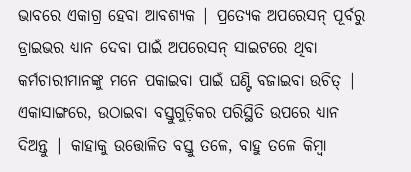ଭାବରେ ଏକାଗ୍ର ହେବା ଆବଶ୍ୟକ | ପ୍ରତ୍ୟେକ ଅପରେସନ୍ ପୂର୍ବରୁ ଡ୍ରାଇଭର ଧ୍ୟାନ ଦେବା ପାଇଁ ଅପରେସନ୍ ସାଇଟରେ ଥିବା କର୍ମଚାରୀମାନଙ୍କୁ ମନେ ପକାଇବା ପାଇଁ ଘଣ୍ଟି ବଜାଇବା ଉଚିତ୍ | ଏକାସାଙ୍ଗରେ, ଉଠାଇବା ବସ୍ତୁଗୁଡ଼ିକର ପରିସ୍ଥିତି ଉପରେ ଧ୍ୟାନ ଦିଅନ୍ତୁ | କାହାକୁ ଉତ୍ତୋଳିତ ବସ୍ତୁ ତଳେ, ବାହୁ ତଳେ କିମ୍ବା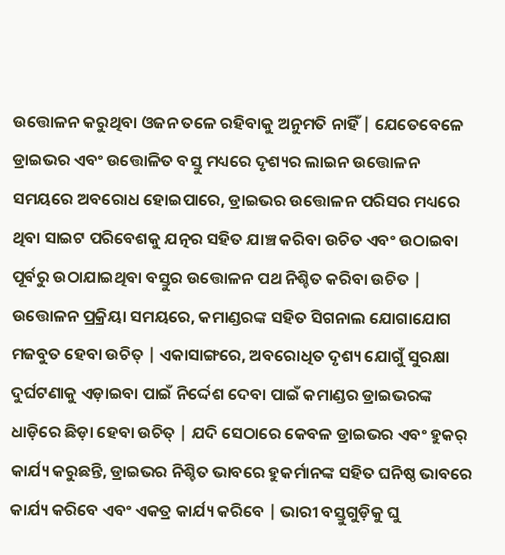ଉତ୍ତୋଳନ କରୁଥିବା ଓଜନ ତଳେ ରହିବାକୁ ଅନୁମତି ନାହିଁ | ଯେତେବେଳେ ଡ୍ରାଇଭର ଏବଂ ଉତ୍ତୋଳିତ ବସ୍ତୁ ମଧ୍ୟରେ ଦୃଶ୍ୟର ଲାଇନ ଉତ୍ତୋଳନ ସମୟରେ ଅବରୋଧ ହୋଇପାରେ, ଡ୍ରାଇଭର ଉତ୍ତୋଳନ ପରିସର ମଧ୍ୟରେ ଥିବା ସାଇଟ ପରିବେଶକୁ ଯତ୍ନର ସହିତ ଯାଞ୍ଚ କରିବା ଉଚିତ ଏବଂ ଉଠାଇବା ପୂର୍ବରୁ ଉଠାଯାଇଥିବା ବସ୍ତୁର ଉତ୍ତୋଳନ ପଥ ନିଶ୍ଚିତ କରିବା ଉଚିତ | ଉତ୍ତୋଳନ ପ୍ରକ୍ରିୟା ସମୟରେ, କମାଣ୍ଡରଙ୍କ ସହିତ ସିଗନାଲ ଯୋଗାଯୋଗ ମଜବୁତ ହେବା ଉଚିତ୍ | ଏକାସାଙ୍ଗରେ, ଅବରୋଧିତ ଦୃଶ୍ୟ ଯୋଗୁଁ ସୁରକ୍ଷା ଦୁର୍ଘଟଣାକୁ ଏଡ଼ାଇବା ପାଇଁ ନିର୍ଦ୍ଦେଶ ଦେବା ପାଇଁ କମାଣ୍ଡର ଡ୍ରାଇଭରଙ୍କ ଧାଡ଼ିରେ ଛିଡ଼ା ହେବା ଉଚିତ୍ | ଯଦି ସେଠାରେ କେବଳ ଡ୍ରାଇଭର ଏବଂ ହୁକର୍ କାର୍ଯ୍ୟ କରୁଛନ୍ତି, ଡ୍ରାଇଭର ନିଶ୍ଚିତ ଭାବରେ ହୁକର୍ମାନଙ୍କ ସହିତ ଘନିଷ୍ଠ ଭାବରେ କାର୍ଯ୍ୟ କରିବେ ଏବଂ ଏକତ୍ର କାର୍ଯ୍ୟ କରିବେ | ଭାରୀ ବସ୍ତୁଗୁଡ଼ିକୁ ଘୁ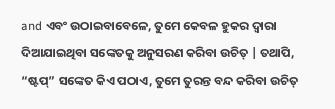and ଏବଂ ଉଠାଇବାବେଳେ, ତୁମେ କେବଳ ହୁକର ଦ୍ୱାରା ଦିଆଯାଇଥିବା ସଙ୍କେତକୁ ଅନୁସରଣ କରିବା ଉଚିତ୍ | ତଥାପି, “ଷ୍ଟପ୍” ସଙ୍କେତ କିଏ ପଠାଏ, ତୁମେ ତୁରନ୍ତ ବନ୍ଦ କରିବା ଉଚିତ୍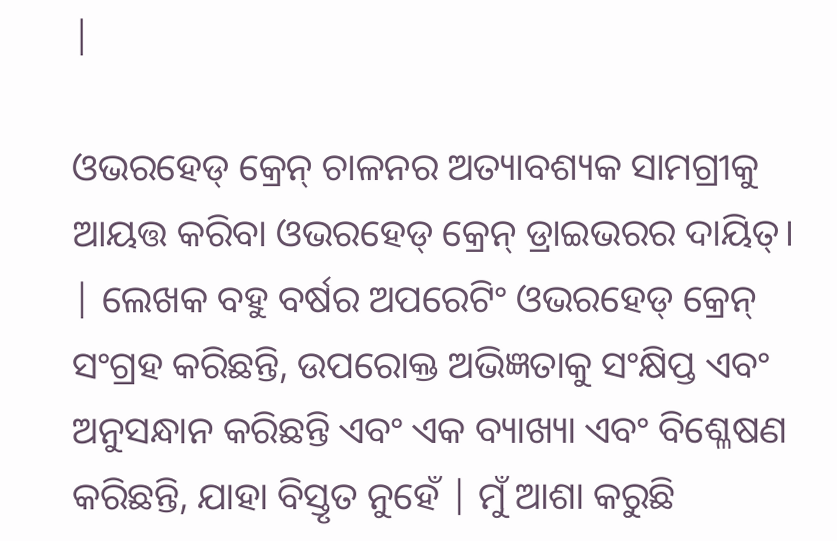|

ଓଭରହେଡ୍ କ୍ରେନ୍ ଚାଳନର ଅତ୍ୟାବଶ୍ୟକ ସାମଗ୍ରୀକୁ ଆୟତ୍ତ କରିବା ଓଭରହେଡ୍ କ୍ରେନ୍ ଡ୍ରାଇଭରର ଦାୟିତ୍। | ଲେଖକ ବହୁ ବର୍ଷର ଅପରେଟିଂ ଓଭରହେଡ୍ କ୍ରେନ୍ ସଂଗ୍ରହ କରିଛନ୍ତି, ଉପରୋକ୍ତ ଅଭିଜ୍ଞତାକୁ ସଂକ୍ଷିପ୍ତ ଏବଂ ଅନୁସନ୍ଧାନ କରିଛନ୍ତି ଏବଂ ଏକ ବ୍ୟାଖ୍ୟା ଏବଂ ବିଶ୍ଳେଷଣ କରିଛନ୍ତି, ଯାହା ବିସ୍ତୃତ ନୁହେଁ | ମୁଁ ଆଶା କରୁଛି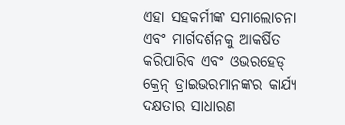ଏହା ସହକର୍ମୀଙ୍କ ସମାଲୋଚନା ଏବଂ ମାର୍ଗଦର୍ଶନକୁ ଆକର୍ଷିତ କରିପାରିବ ଏବଂ ଓଭରହେଡ୍ କ୍ରେନ୍ ଡ୍ରାଇଭରମାନଙ୍କର କାର୍ଯ୍ୟ ଦକ୍ଷତାର ସାଧାରଣ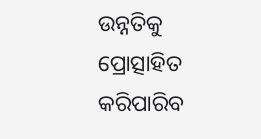ଉନ୍ନତିକୁ ପ୍ରୋତ୍ସାହିତ କରିପାରିବ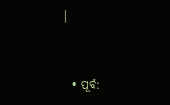|


  • ପୂର୍ବ: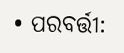• ପରବର୍ତ୍ତୀ: